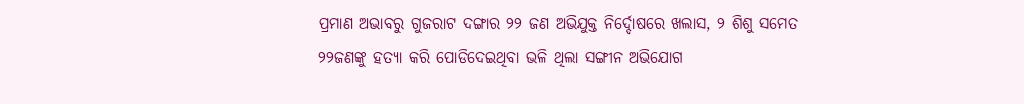ପ୍ରମାଣ ଅଭାବରୁ ଗୁଜରାଟ ଦଙ୍ଗାର ୨୨ ଜଣ ଅଭିଯୁକ୍ତ ନିର୍ଦ୍ଦୋଷରେ ଖଲାସ, ୨ ଶିଶୁ ସମେତ ୨୨ଜଣଙ୍କୁ ହତ୍ୟା କରି ପୋଡିଦେଇଥିବା ଭଳି ଥିଲା ସଙ୍ଗୀନ ଅଭିଯୋଗ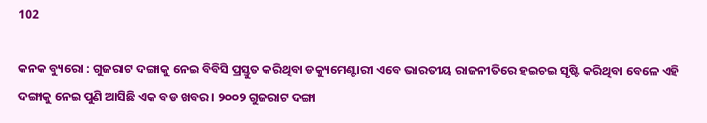102

କନକ ବ୍ୟୁରୋ : ଗୁଜରାଟ ଦଙ୍ଗାକୁ ନେଇ ବିବିସି ପ୍ରସ୍ତୁତ କରିଥିବା ଡକ୍ୟୁମେଣ୍ଟାରୀ ଏବେ ଭାରତୀୟ ରାଜନୀତିରେ ହଇଚଇ ସୃଷ୍ଟି କରିଥିବା ବେଳେ ଏହି ଦଙ୍ଗାକୁ ନେଇ ପୁଣି ଆସିଛି ଏକ ବଡ ଖବର । ୨୦୦୨ ଗୁଜରାଟ ଦଙ୍ଗା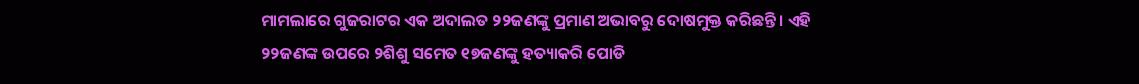ମାମଲାରେ ଗୁଜରାଟର ଏକ ଅଦାଲତ ୨୨ଜଣଙ୍କୁ ପ୍ରମାଣ ଅଭାବରୁ ଦୋଷମୁକ୍ତ କରିଛନ୍ତି । ଏହି ୨୨ଜଣଙ୍କ ଉପରେ ୨ଶିଶୁ ସମେତ ୧୭ଜଣଙ୍କୁ ହତ୍ୟାକରି ପୋଡି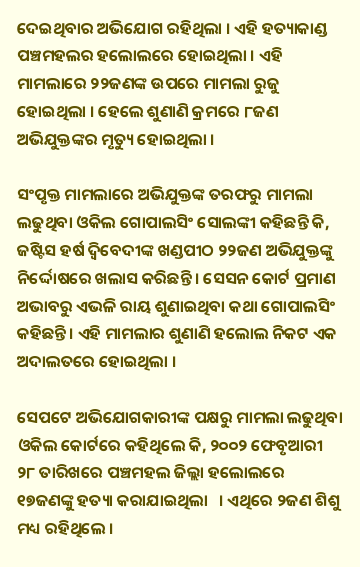ଦେଇଥିବାର ଅଭିଯୋଗ ରହିଥିଲା । ଏହି ହତ୍ୟାକାଣ୍ଡ ପଞ୍ଚମହଲର ହଲୋଲରେ ହୋଇଥିଲା । ଏହି ମାମଲାରେ ୨୨ଜଣଙ୍କ ଉପରେ ମାମଲା ରୁଜୁ ହୋଇଥିଲା । ହେଲେ ଶୁଣାଣି କ୍ରମରେ ୮ଜଣ ଅଭିଯୁକ୍ତଙ୍କର ମୃତ୍ୟୁ ହୋଇଥିଲା ।

ସଂପୃକ୍ତ ମାମଲାରେ ଅଭିଯୁକ୍ତଙ୍କ ତରଫରୁ ମାମଲା ଲଢୁଥିବା ଓକିଲ ଗୋପାଲସିଂ ସୋଲଙ୍କୀ କହିଛନ୍ତି କି, ଜଷ୍ଟିସ ହର୍ଷ ଦ୍ୱିବେଦୀଙ୍କ ଖଣ୍ଡପୀଠ ୨୨ଜଣ ଅଭିଯୁକ୍ତଙ୍କୁ ନିର୍ଦ୍ଦୋଷରେ ଖଲାସ କରିଛନ୍ତି । ସେସନ କୋର୍ଟ ପ୍ରମାଣ ଅଭାବରୁ ଏଭଳି ରାୟ ଶୁଣାଇଥିବା କଥା ଗୋପାଲସିଂ କହିଛନ୍ତି । ଏହି ମାମଲାର ଶୁଣାଣି ହଲୋଲ ନିକଟ ଏକ ଅଦାଲତରେ ହୋଇଥିଲା ।

ସେପଟେ ଅଭିଯୋଗକାରୀଙ୍କ ପକ୍ଷରୁ ମାମଲା ଲଢୁଥିବା ଓକିଲ କୋର୍ଟରେ କହିଥିଲେ କି, ୨୦୦୨ ଫେବୃଆରୀ ୨୮ ତାରିଖରେ ପଞ୍ଚମହଲ ଜିଲ୍ଲା ହଲୋଲରେ ୧୭ଜଣଙ୍କୁ ହତ୍ୟା କରାଯାଇଥିଲା   । ଏଥିରେ ୨ଜଣ ଶିଶୁ ମଧ୍ୟ ରହିଥିଲେ ।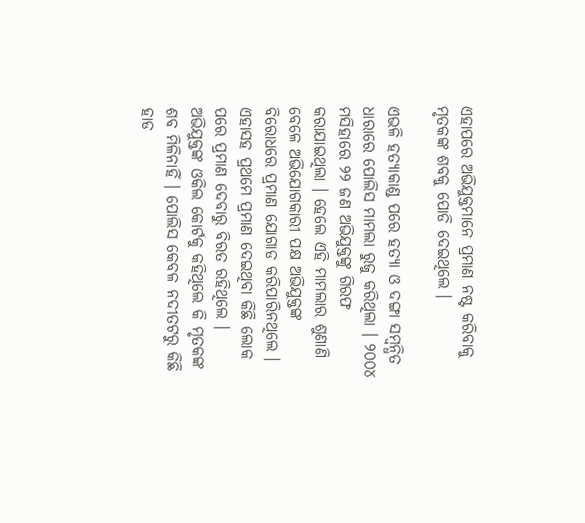ଏହାପରେ ଅଭିଯୁକ୍ତମାନେ ପ୍ରମାଣ ନଷ୍ଟ କରିବାକୁ ମୃତକଙ୍କ ଶବକୁ ପୋଡି ଦେଇଥିଲେ ।

ଏଭଳି ହତ୍ୟାକାଣ୍ଡ ପରେ ହତ୍ୟା ଓ ଦଙ୍ଗା ସମ୍ବନ୍ଧିତ ଧାରାରେ ପୋଲିସ ମାମଲା ରୁଜୁ କରିଥିଲା । ୨୦୦୪ ମସିହାରେ ୨୨ ଜଣ ଅଭିଯୁକ୍ତଙ୍କୁ ଗିରଫ କରାଯାଇଥିଲା । ହେଲେ ଏହି ମାମଲାର ଶୁଣାଣି ବେଳେ ଅଭିଯୋଗକାରୀ ପକ୍ଷ ଅଭିଯୁକ୍ତଙ୍କ ବିରୋଧରେ ପ୍ରମାଣ ଯୋଗାଡ କରିପାରିନଥିଲେ । ଏହାସହ ପ୍ରଥମେ ପ୍ରମାଣ ଦେଇଥିବା କିଛି ଲୋକ ପରେ ପ୍ରମାଣ ଦେବାରୁ ବିରତ ରହିଥିଲେ । ଅଭିଯୁକ୍ତଙ୍କ ଓକିଲ କୋର୍ଟକୁ କହିଥିଲେ କି ମୃତକଙ୍କ ଶବ ମିଳିନାହିଁ । ପୋଲିସ କେବଳ ନଦୀତଟରୁ କିଛି ହାଡ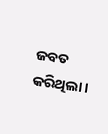ଜବତ କରିଥିଲା ।